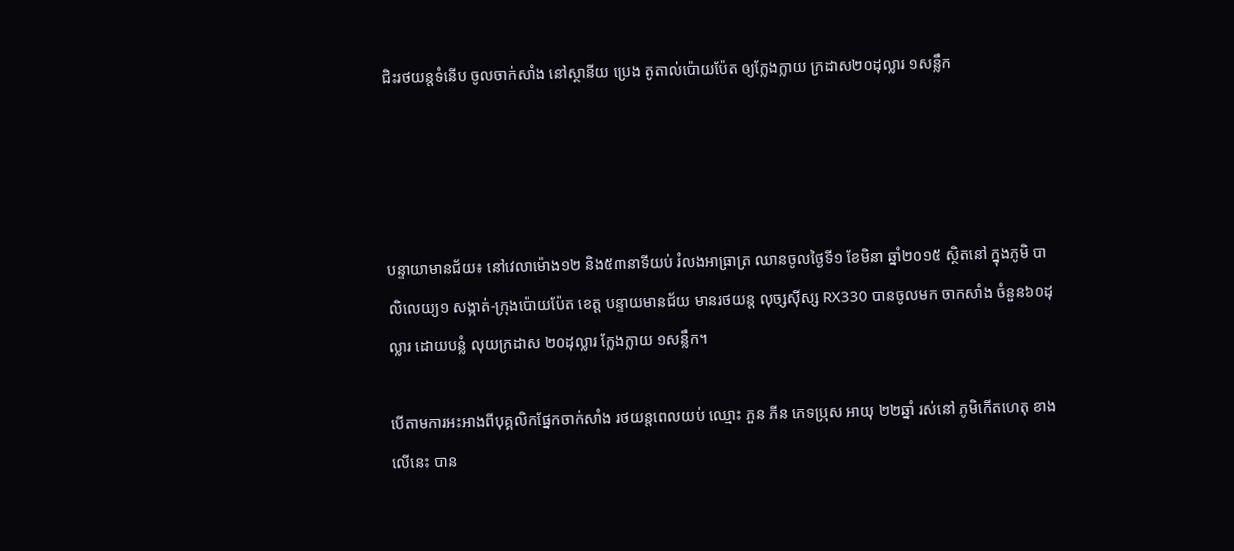ជិះរថយន្តទំនើប ចូលចាក់សាំង នៅស្ថានីយ ប្រេង តូតាល់ប៉ោយប៉ែត ឲ្យក្លែងក្លាយ ក្រដាស២០ដុល្លារ ១សន្លឹក




បន្ទាយាមានជ័យ៖ នៅវេលាម៉ោង១២ និង៥៣នាទីយប់ រំលងអាធ្រាត្រ ឈានចូលថ្ងៃទី១ ខែមិនា ឆ្នាំ២០១៥ ស្ថិតនៅ ក្នុងភូមិ បាលិលេយ្យ១ សង្កាត់-ក្រុងប៉ោយប៉ែត ខេត្ត បន្ទាយមានជ័យ មានរថយន្ត លុច្សស៊ីស្ស RX330 បានចូលមក ចាកសាំង ចំនួន៦០ដុល្លារ ដោយបន្លំ លុយក្រដាស ២០ដុល្លារ ក្លែងក្លាយ ១សន្លឹក។

បើតាមការអះអាងពីបុគ្គលិកផ្នែកចាក់សាំង រថយន្តពេលយប់ ឈ្មោះ ភួន ភីន ភេទប្រុស អាយុ ២២ឆ្នាំ រស់នៅ ភូមិកើតហេតុ ខាងលើនេះ បាន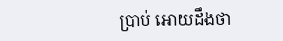ប្រាប់ អោយដឹងថា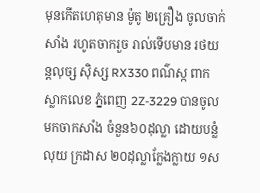មុនកើតហេតុមាន ម៉ូតូ ២គ្រឿង ចូលចាក់សាំង រហូតចាករួច រាល់ទើបមាន រថយន្តលុច្ស ស៊ិស្ស RX330 ពណ៌ស្ក ពាក ស្លាកលេខ ភ្នំពេញ 2Z-3229 បានចូល មកចាកសាំង ចំនួន៦០ដុល្លា ដោយបន្លំលុយ ក្រដាស ២០ដុល្លាក្លែងក្លាយ ១ស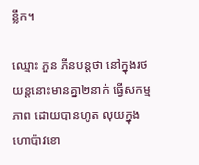ន្លឹក។

ឈ្មោះ ភួន ភីនបន្តថា នៅក្នុងរថយន្តនោះមានគ្នា២នាក់ ធ្វើសកម្មភាព ដោយបានហូត លុយក្នុង ហោប៉ាវខោ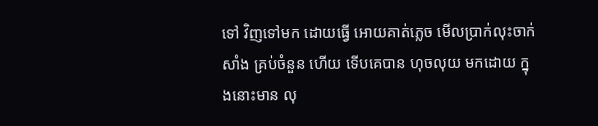ទៅ វិញទៅមក ដោយធ្វើ អោយគាត់ភ្លេច មើលប្រាក់លុះចាក់សាំង គ្រប់ចំនួន ហើយ ទើបគេបាន ហុចលុយ មកដោយ ក្នុងនោះមាន លុ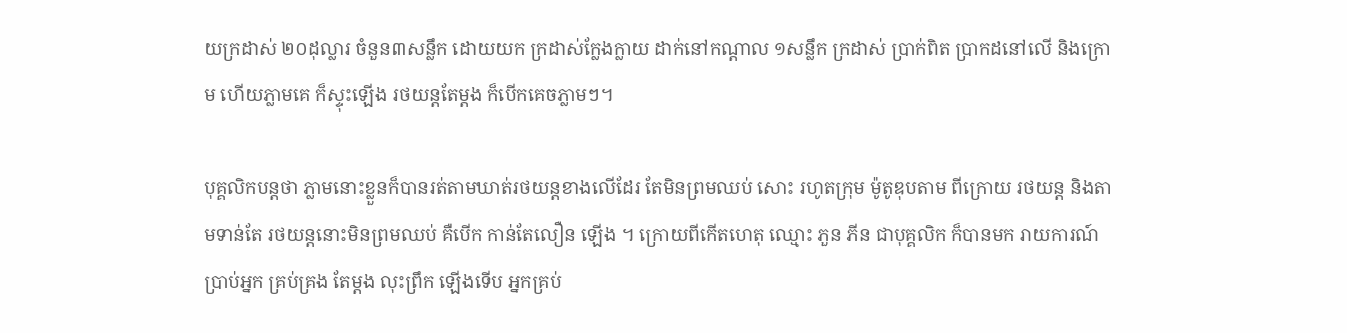យក្រដាស់ ២០ដុល្លារ ចំនួន៣សន្លឹក ដោយយក ក្រដាស់ក្លែងក្លាយ ដាក់នៅកណ្តាល ១សន្លឹក ក្រដាស់ ប្រាក់ពិត ប្រាកដនៅលើ និងក្រោម ហើយភ្លាមគេ ក៏ស្ទុះឡើង រថយន្តតែម្តង ក៏បើកគេចភ្លាមៗ។

បុគ្គលិកបន្តថា ភ្លាមនោះខ្លួនក៏បានរត់តាមឃាត់រថយន្តខាងលើដែរ តែមិនព្រមឈប់ សោះ រហូតក្រុម ម៉ូតូឌុបតាម ពីក្រោយ រថយន្ត និងតាមទាន់តែ រថយន្តនោះមិនព្រមឈប់ គឺបើក កាន់តែលឿន ឡើង ។ ក្រោយពីកើតហេតុ ឈ្មោះ ភួន ភីន ជាបុគ្គលិក ក៏បានមក រាយការណ៍ ប្រាប់អ្នក គ្រប់គ្រង តែម្តង លុះព្រឹក ឡើងទើប អ្នកគ្រប់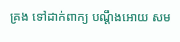គ្រង ទៅដាក់ពាក្យ បណ្តឹងអោយ សម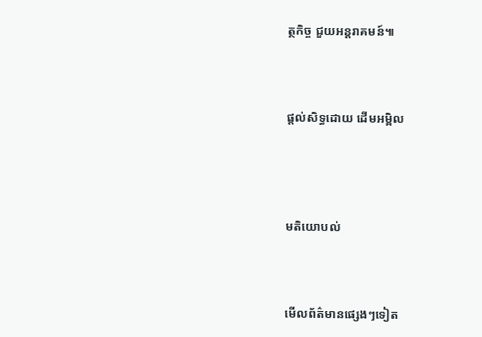ត្ថកិច្ច ជួយអន្តរាគមន៍៕



ផ្តល់សិទ្ធដោយ ដើមអម្ពិល




មតិយោបល់



មើលព័ត៌មានផ្សេងៗទៀត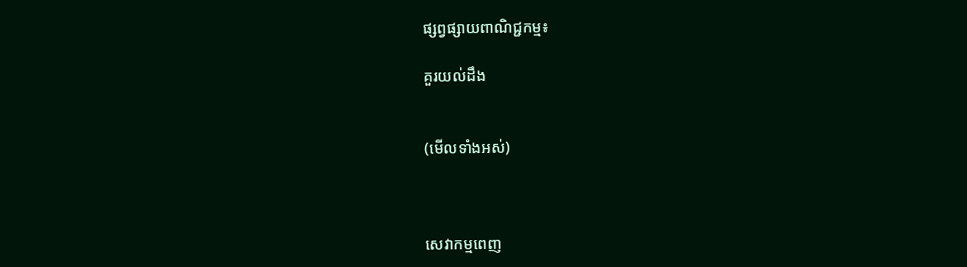ផ្សព្វផ្សាយពាណិជ្ជកម្ម៖

គួរយល់ដឹង


(មើលទាំងអស់)



សេវាកម្មពេញ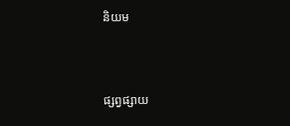និយម



ផ្សព្វផ្សាយ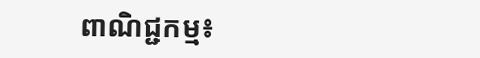ពាណិជ្ជកម្ម៖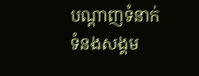បណ្តាញទំនាក់ទំនងសង្គម